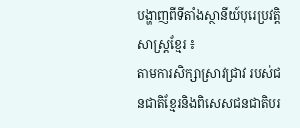បង្ហាញពីទីតាំងស្ថានីយ៍បុរេប្រវត្តិសាស្រ្តខ្មែរ ៖
តាមការសិក្សាស្រាវជ្រាវ របស់ជនជាតិខ្មែរនិងពិសេសជនជាតិបរ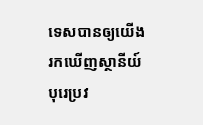ទេសបានឲ្យយើងរកឃើញស្ថានីយ៍បុរេប្រវ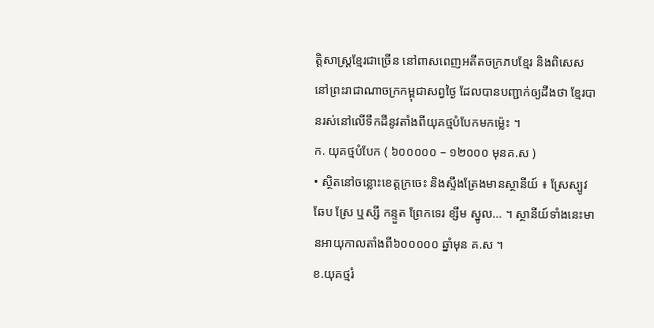ត្តិសាស្រ្តខ្មែរជាច្រើន នៅពាសពេញអតីតចក្រភបខ្មែរ និងពិសេសនៅព្រះរាជាណាចក្រកម្ពុជាសព្វថ្ងៃ ដែលបានបញ្ជាក់ឲ្យដឹងថា ខ្មែរបានរស់នៅលើទឹកដីនូវតាំងពីយុគថ្មបំបែកមកម្ល៉េះ ។
ក. យុគថ្មបំបែក ( ៦០០០០០ – ១២០០០ មុនគ.ស )
• ស្ថិតនៅចន្លោះខេត្តក្រចេះ និងស្ទឹងត្រែងមានស្ថានីយ៍ ៖ ស្រែស្បូវ ឆែប ស្រែ ឬស្សី កន្ទួត ព្រែកទេរ ខ្សឹម ស្នូល… ។ ស្ថានីយ៍ទាំងនេះមានអាយុកាលតាំងពី៦០០០០០ ឆ្នាំមុន គ.ស ។
ខ.យុគថ្មរំ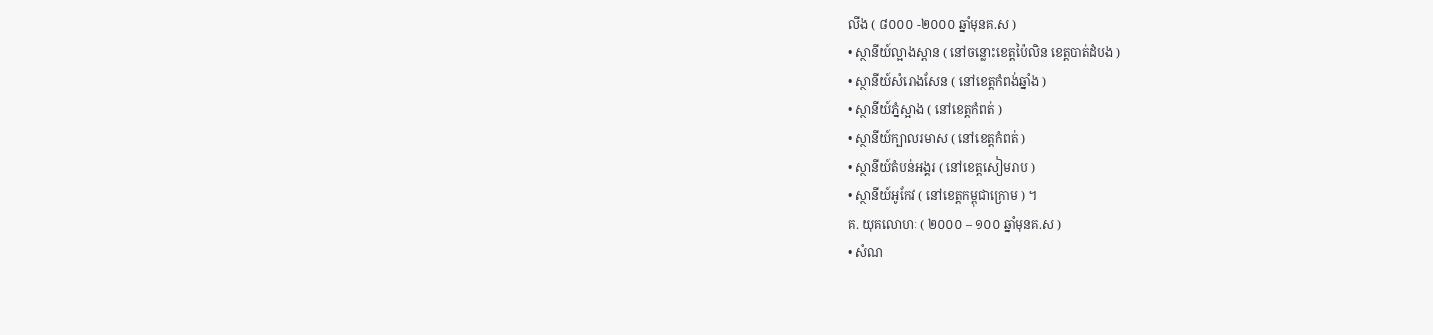លីង ( ៨០០០ -២០០០ ឆ្នាំមុនគ.ស )
• ស្ថានីយ៍ល្អាងស្ពាន ( នៅចន្លោះខេត្តប៉ៃលិន ខេត្តបាត់ដំបង )
• ស្ថានីយ៍សំរោងសែន ( នៅខេត្តកំពង់ឆ្នាំង )
• ស្ថានីយ៍ភ្នំស្អាង ( នៅខេត្តកំពត់ )
• ស្ថានីយ៍ក្បាលរមាស ( នៅខេត្តកំពត់ )
• ស្ថានីយ៍តំបន់អង្គរ ( នៅខេត្តសៀមរាប )
• ស្ថានីយ៍អូកែវ ( នៅខេត្តកម្ពុជាក្រោម ) ។
គ. យុគលោហៈ ( ២០០០ – ១០០ ឆ្នាំមុនគ.ស )
• សំណ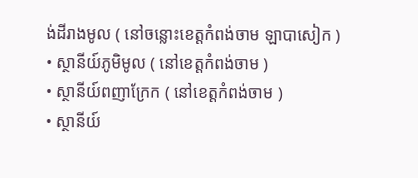ង់ដីរាងមូល ( នៅចន្លោះខេត្តកំពង់ចាម ឡាបាសៀក )
• ស្ថានីយ៍ភូមិមូល ( នៅខេត្តកំពង់ចាម )
• ស្ថានីយ៍ពញាក្រែក ( នៅខេត្តកំពង់ចាម )
• ស្ថានីយ៍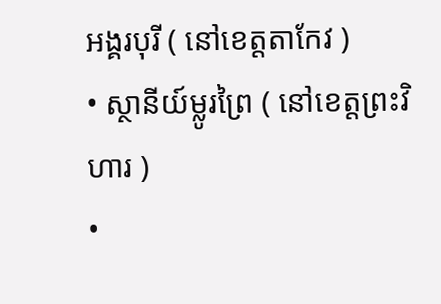អង្គរបុរី ( នៅខេត្តតាកែវ )
• ស្ថានីយ៍ម្លូរព្រៃ ( នៅខេត្តព្រះវិហារ )
•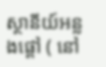ស្ថានីយ៍អន្លងផ្តៅ ( នៅ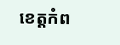ខេត្តកំព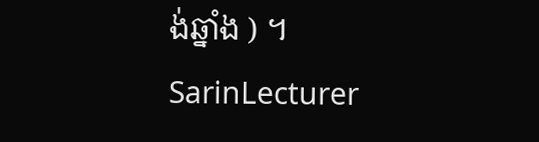ង់ឆ្នាំង ) ។
SarinLecturer